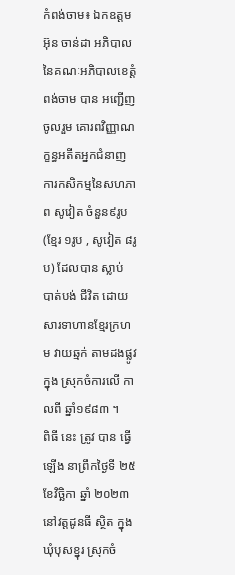កំពង់ចាម៖ ឯកឧត្ដម អ៊ុន ចាន់ដា អភិបាលនៃគណៈអភិបាលខេត្តំពង់ចាម បាន អញ្ជើញ ចូលរួម គោរពវិញ្ញាណក្ខន្ធអតីតអ្នកជំនាញការកសិកម្មនៃសហភាព សូវៀត ចំនួន៩រូប (ខ្មែរ ១រូប , សូវៀត ៨រូប) ដែលបាន ស្លាប់ បាត់បង់ ជីវិត ដោយសារទាហានខ្មែរក្រហម វាយឆ្មក់ តាមដងផ្លូវ ក្នុង ស្រុកចំការលេី កាលពី ឆ្នាំ១៩៨៣ ។
ពិធី នេះ ត្រូវ បាន ធ្វើ ឡើង នាព្រឹកថ្ងៃទី ២៥ ខែវិច្ឆិកា ឆ្នាំ ២០២៣ នៅវត្តដូនធី ស្ថិត ក្នុង ឃុំបុសខ្នុរ ស្រុកចំ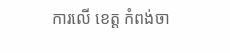ការលើ ខេត្ត កំពង់ចា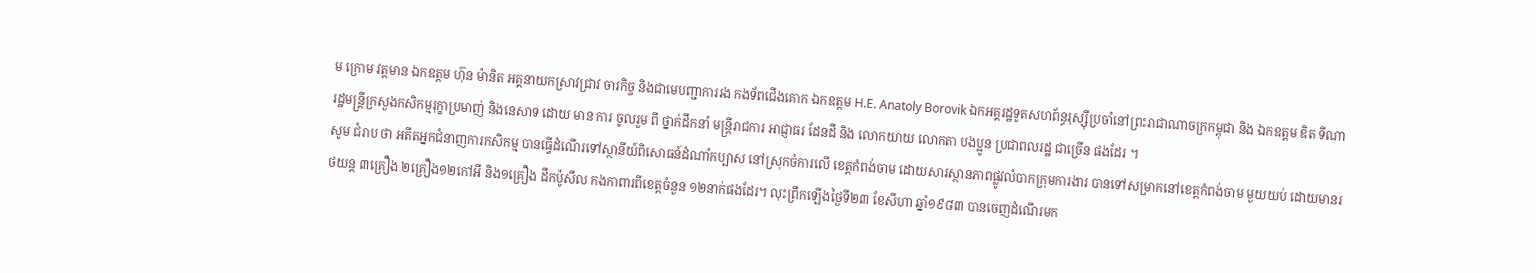ម ក្រោម វត្តមាន ឯកឧត្ដម ហ៊ុន ម៉ានិត អគ្គនាយកស្រាវជ្រាវ ចារកិច្ច និងជាមេបញ្ជាការរង កងទ័ពជើងគោក ឯកឧត្ដម H.E. Anatoly Borovik ឯកអគ្គរដ្ឋទូតសហព័ន្ធរុស្ស៊ីប្រចាំនៅព្រះរាជាណាចក្រកម្ពុជា និង ឯកឧត្តម ឌិត ទីណា រដ្ឋមន្ត្រីក្រសួងកសិកម្មរុក្ខាប្រមាញ់ និងនេសាទ ដោយ មាន ការ ចូលរួម ពី ថ្នាក់ដឹកនាំ មន្ត្រីរាជការ អាជ្ញាធរ ដែនដី និង លោកយាយ លោកតា បងប្អូន ប្រជាពលរដ្ឋ ជាច្រើន ផងដែរ ។
សូម ជំរាប ថា អតីតអ្នកជំនាញការកសិកម្ម បានធ្វើដំណើរទៅស្ថានីយ៍ពិសោធន៍ដំណាំកប្បាស នៅស្រុកចំការលើ ខេត្តកំពង់ចាម ដោយសារស្ថានភាពផ្លូវលំបាកក្រុមការងារ បានទៅសម្រាកនៅខេត្តកំពង់ចាម មួយយប់ ដោយមានរថយន្ត ៣គ្រឿង ២គ្រឿង១២កៅអី និង១គ្រឿង ដឹកប៉ូសីល កងកាពារពីខេត្តចំនួន ១២នាក់ផងដែរ។ លុះព្រឹកឡើងថ្ងៃទី២៣ ខែសីហា ឆ្នាំ១៩៨៣ បានចេញដំណើរមក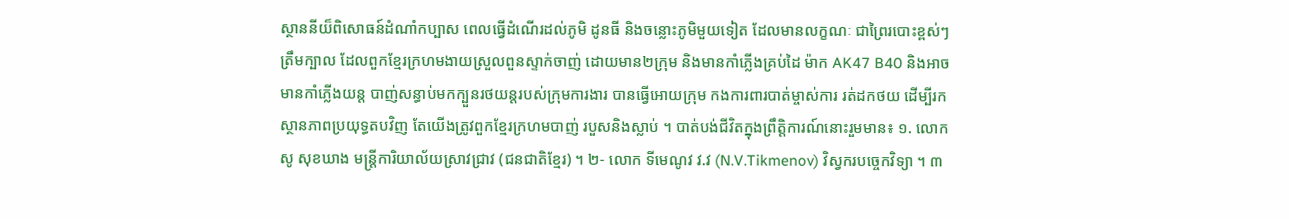ស្ថាននីយ៏ពិសោធន៍ដំណាំកប្បាស ពេលធ្វើដំណើរដល់ភូមិ ដូនធី និងចន្លោះភូមិមួយទៀត ដែលមានលក្ខណៈ ជាព្រៃរបោះខ្ពស់ៗ ត្រឹមក្បាល ដែលពួកខ្មែរក្រហមងាយស្រួលពួនស្ទាក់ចាញ់ ដោយមាន២ក្រុម និងមានកាំភ្លើងគ្រប់ដៃ ម៉ាក AK47 B40 និងអាចមានកាំភ្លើងយន្ត បាញ់សន្ធាប់មកក្បួនរថយន្តរបស់ក្រុមការងារ បានធ្វើអោយក្រុម កងការពារបាត់ម្ចាស់ការ រត់ដកថយ ដើម្បីរកស្ថានភាពប្រយុទ្ធតបវិញ តែយើងត្រូវពួកខ្មែរក្រហមបាញ់ របួសនិងស្លាប់ ។ បាត់បង់ជីវិតក្នុងព្រឹត្តិការណ៍នោះរួមមាន៖ ១. លោក សូ សុខឃាង មន្ត្រីការិយាល័យស្រាវជ្រាវ (ជនជាតិខ្មែរ) ។ ២- លោក ទីមេណូវ វ.វ (N.V.Tikmenov) វិស្វករបច្ចេកវិទ្យា ។ ៣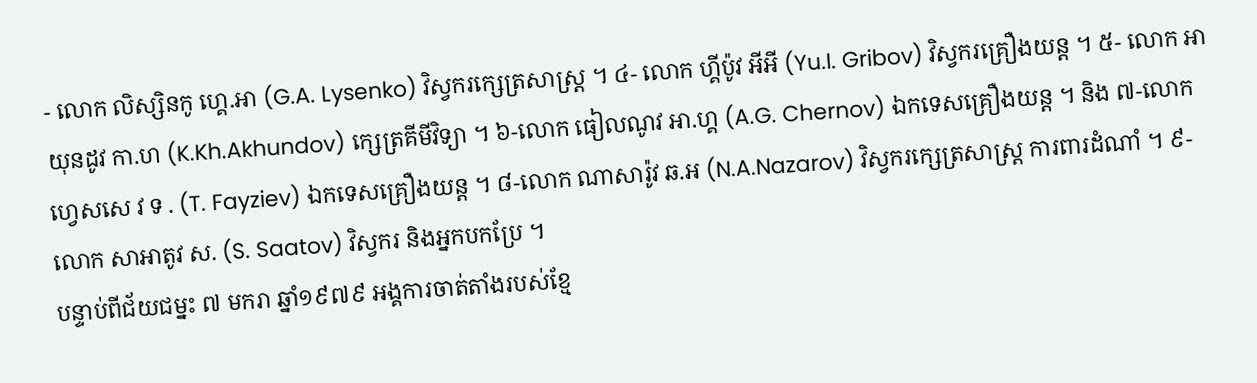- លោក លិស្សិនកូ ហ្គេ.អា (G.A. Lysenko) វិស្វករក្សេត្រសាស្ត្រ ។ ៤- លោក ហ្គីប៉ូវ អីអី (Yu.I. Gribov) វិស្វករគ្រឿងយន្ត ។ ៥- លោក អាយុនដូវ កា.ហ (K.Kh.Akhundov) ក្សេត្រគីមីវិទ្យា ។ ៦-លោក ធៀលណូវ អា.ហ្គ (A.G. Chernov) ឯកទេសគ្រឿងយន្ត ។ និង ៧-លោក ហ្វេសសេ វ ទ . (T. Fayziev) ឯកទេសគ្រឿងយន្ត ។ ៨-លោក ណាសារ៉ូវ ឆ.អ (N.A.Nazarov) វិស្វករក្សេត្រសាស្ត្រ ការពារដំណាំ ។ ៩-លោក សាអាតូវ ស. (S. Saatov) វិស្វករ និងអ្នកបកប្រែ ។
បន្ទាប់ពីជ័យជម្នះ ៧ មករា ឆ្នាំ១៩៧៩ អង្គការចាត់តាំងរបស់ខ្មែ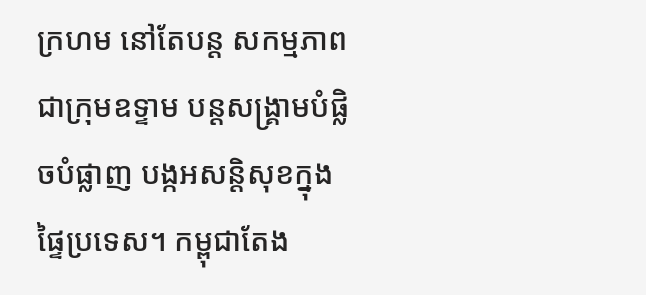ក្រហម នៅតែបន្ត សកម្មភាពជាក្រុមឧទ្ទាម បន្តសង្គ្រាមបំផ្លិចបំផ្លាញ បង្កអសន្តិសុខក្នុងផ្ទៃប្រទេស។ កម្ពុជាតែង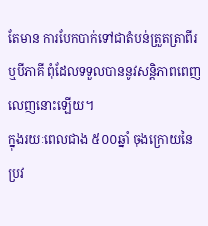តែមាន ការបែកបាក់ទៅជាតំបន់ត្រួតត្រាពីរ ឬបីភាគី ពុំដែលទទួលបាននូវសន្តិភាពពេញលេញនោះឡើយ។
ក្នុងរយៈពេលជាង ៥០០ឆ្នាំ ចុងក្រោយនៃប្រវ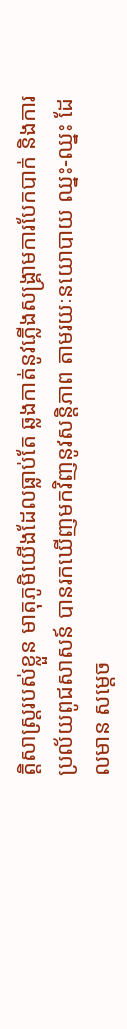ត្តិសាស្ត្ររបស់ខ្លួន មាតុភូមិយើងដែលធ្លាប់តែ ឆ្លងកាត់នូវភ្លើងសង្គ្រាមការបែកបាក់ និងការប្រល័យពូជសាសន៍ បានរកឃើញមកវិញនូវសន្តិភាព តាមរយៈនយោបាយ ឈ្នះ-ឈ្នះ ដែលមាន សម្តេច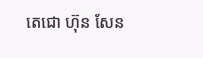តេជោ ហ៊ុន សែន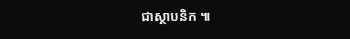ជាស្ថាបនិក ៕